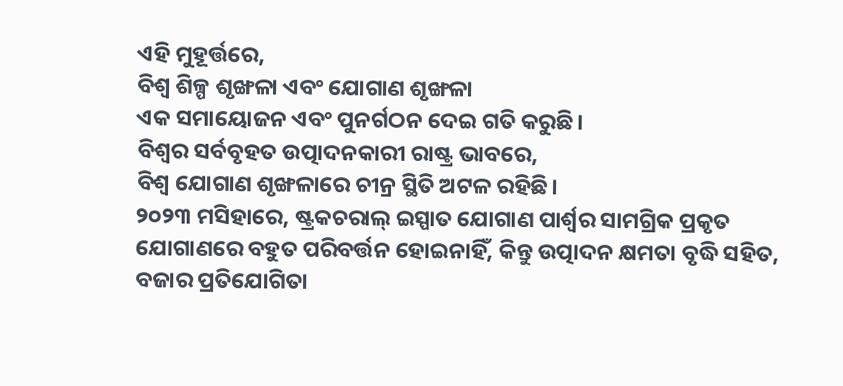ଏହି ମୁହୂର୍ତ୍ତରେ,
ବିଶ୍ୱ ଶିଳ୍ପ ଶୃଙ୍ଖଳା ଏବଂ ଯୋଗାଣ ଶୃଙ୍ଖଳା
ଏକ ସମାୟୋଜନ ଏବଂ ପୁନର୍ଗଠନ ଦେଇ ଗତି କରୁଛି।
ବିଶ୍ୱର ସର୍ବବୃହତ ଉତ୍ପାଦନକାରୀ ରାଷ୍ଟ୍ର ଭାବରେ,
ବିଶ୍ୱ ଯୋଗାଣ ଶୃଙ୍ଖଳାରେ ଚୀନ୍ର ସ୍ଥିତି ଅଟଳ ରହିଛି।
୨୦୨୩ ମସିହାରେ, ଷ୍ଟ୍ରକଚରାଲ୍ ଇସ୍ପାତ ଯୋଗାଣ ପାର୍ଶ୍ୱର ସାମଗ୍ରିକ ପ୍ରକୃତ ଯୋଗାଣରେ ବହୁତ ପରିବର୍ତ୍ତନ ହୋଇନାହିଁ, କିନ୍ତୁ ଉତ୍ପାଦନ କ୍ଷମତା ବୃଦ୍ଧି ସହିତ, ବଜାର ପ୍ରତିଯୋଗିତା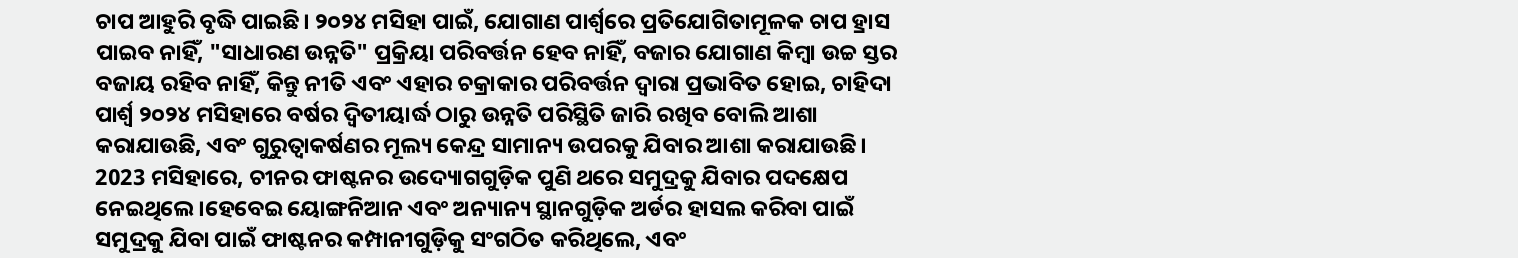ଚାପ ଆହୁରି ବୃଦ୍ଧି ପାଇଛି। ୨୦୨୪ ମସିହା ପାଇଁ, ଯୋଗାଣ ପାର୍ଶ୍ୱରେ ପ୍ରତିଯୋଗିତାମୂଳକ ଚାପ ହ୍ରାସ ପାଇବ ନାହିଁ, "ସାଧାରଣ ଉନ୍ନତି" ପ୍ରକ୍ରିୟା ପରିବର୍ତ୍ତନ ହେବ ନାହିଁ, ବଜାର ଯୋଗାଣ କିମ୍ବା ଉଚ୍ଚ ସ୍ତର ବଜାୟ ରହିବ ନାହିଁ, କିନ୍ତୁ ନୀତି ଏବଂ ଏହାର ଚକ୍ରାକାର ପରିବର୍ତ୍ତନ ଦ୍ୱାରା ପ୍ରଭାବିତ ହୋଇ, ଚାହିଦା ପାର୍ଶ୍ୱ ୨୦୨୪ ମସିହାରେ ବର୍ଷର ଦ୍ୱିତୀୟାର୍ଦ୍ଧ ଠାରୁ ଉନ୍ନତି ପରିସ୍ଥିତି ଜାରି ରଖିବ ବୋଲି ଆଶା କରାଯାଉଛି, ଏବଂ ଗୁରୁତ୍ୱାକର୍ଷଣର ମୂଲ୍ୟ କେନ୍ଦ୍ର ସାମାନ୍ୟ ଉପରକୁ ଯିବାର ଆଶା କରାଯାଉଛି।
2023 ମସିହାରେ, ଚୀନର ଫାଷ୍ଟନର ଉଦ୍ୟୋଗଗୁଡ଼ିକ ପୁଣି ଥରେ ସମୁଦ୍ରକୁ ଯିବାର ପଦକ୍ଷେପ ନେଇଥିଲେ।ହେବେଇ ୟୋଙ୍ଗନିଆନ ଏବଂ ଅନ୍ୟାନ୍ୟ ସ୍ଥାନଗୁଡ଼ିକ ଅର୍ଡର ହାସଲ କରିବା ପାଇଁ ସମୁଦ୍ରକୁ ଯିବା ପାଇଁ ଫାଷ୍ଟନର କମ୍ପାନୀଗୁଡ଼ିକୁ ସଂଗଠିତ କରିଥିଲେ, ଏବଂ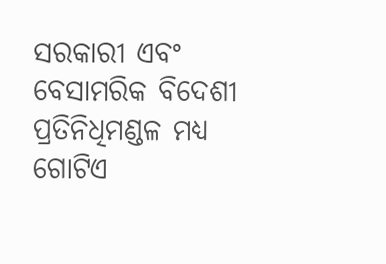ସରକାରୀ ଏବଂ ବେସାମରିକ ବିଦେଶୀ ପ୍ରତିନିଧିମଣ୍ଡଳ ମଧ୍ୟ ଗୋଟିଏ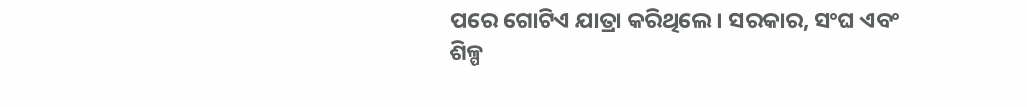ପରେ ଗୋଟିଏ ଯାତ୍ରା କରିଥିଲେ। ସରକାର, ସଂଘ ଏବଂ ଶିଳ୍ପ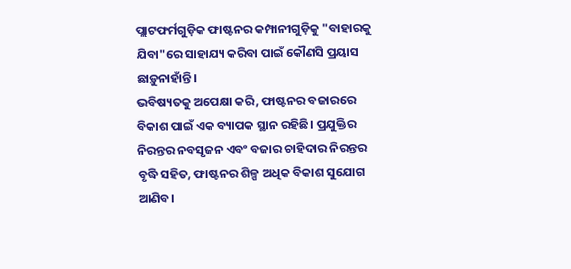ପ୍ଲାଟଫର୍ମଗୁଡ଼ିକ ଫାଷ୍ଟନର କମ୍ପାନୀଗୁଡ଼ିକୁ "ବାହାରକୁ ଯିବା"ରେ ସାହାଯ୍ୟ କରିବା ପାଇଁ କୌଣସି ପ୍ରୟାସ ଛାଡ଼ୁନାହାଁନ୍ତି।
ଭବିଷ୍ୟତକୁ ଅପେକ୍ଷା କରି, ଫାଷ୍ଟନର ବଜାରରେ ବିକାଶ ପାଇଁ ଏକ ବ୍ୟାପକ ସ୍ଥାନ ରହିଛି। ପ୍ରଯୁକ୍ତିର ନିରନ୍ତର ନବସୃଜନ ଏବଂ ବଜାର ଚାହିଦାର ନିରନ୍ତର ବୃଦ୍ଧି ସହିତ, ଫାଷ୍ଟନର ଶିଳ୍ପ ଅଧିକ ବିକାଶ ସୁଯୋଗ ଆଣିବ।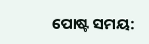ପୋଷ୍ଟ ସମୟ: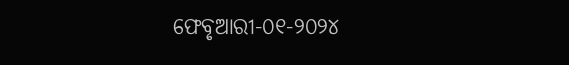ଫେବୃଆରୀ-୦୧-୨୦୨୪